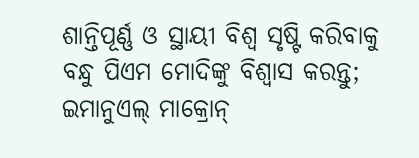ଶାନ୍ତିପୂର୍ଣ୍ଣ ଓ ସ୍ଥାୟୀ ବିଶ୍ୱ ସୃଷ୍ଟି କରିବାକୁ ବନ୍ଧୁ ପିଏମ ମୋଦିଙ୍କୁ ବିଶ୍ୱାସ କରନ୍ତୁ; ଇମାନୁଏଲ୍ ମାକ୍ରୋନ୍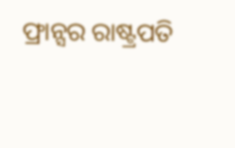ଫ୍ରାନ୍ସର ରାଷ୍ଟ୍ରପତି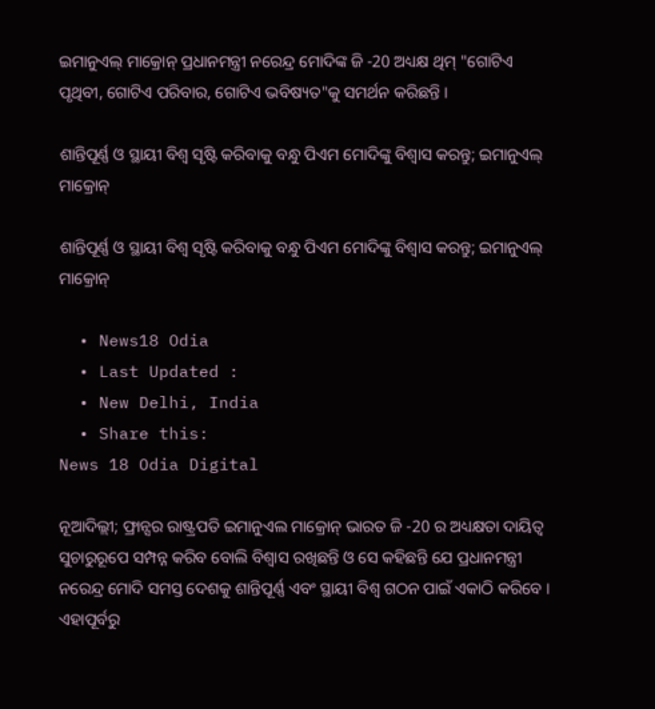ଇମାନୁଏଲ୍ ମାକ୍ରୋନ୍ ପ୍ରଧାନମନ୍ତ୍ରୀ ନରେନ୍ଦ୍ର ମୋଦିଙ୍କ ଜି -20 ଅଧ୍ୟକ୍ଷ ଥିମ୍ "ଗୋଟିଏ ପୃଥିବୀ, ଗୋଟିଏ ପରିବାର, ଗୋଟିଏ ଭବିଷ୍ୟତ"କୁ ସମର୍ଥନ କରିଛନ୍ତି ।

ଶାନ୍ତିପୂର୍ଣ୍ଣ ଓ ସ୍ଥାୟୀ ବିଶ୍ୱ ସୃଷ୍ଟି କରିବାକୁ ବନ୍ଧୁ ପିଏମ ମୋଦିଙ୍କୁ ବିଶ୍ୱାସ କରନ୍ତୁ; ଇମାନୁଏଲ୍ ମାକ୍ରୋନ୍

ଶାନ୍ତିପୂର୍ଣ୍ଣ ଓ ସ୍ଥାୟୀ ବିଶ୍ୱ ସୃଷ୍ଟି କରିବାକୁ ବନ୍ଧୁ ପିଏମ ମୋଦିଙ୍କୁ ବିଶ୍ୱାସ କରନ୍ତୁ; ଇମାନୁଏଲ୍ ମାକ୍ରୋନ୍

  • News18 Odia
  • Last Updated :
  • New Delhi, India
  • Share this:
News 18 Odia Digital

ନୂଆଦିଲ୍ଲୀ; ଫ୍ରାନ୍ସର ରାଷ୍ଟ୍ରପତି ଇମାନୁଏଲ ମାକ୍ରୋନ୍ ଭାରତ ଜି -20 ର ଅଧ୍ୟକ୍ଷତା ଦାୟିତ୍ୱ ସୁଚାରୁରୂପେ ସମ୍ପନ୍ନ କରିବ ବୋଲି ବିଶ୍ୱାସ ରଖିଛନ୍ତି ଓ ସେ କହିଛନ୍ତି ଯେ ପ୍ରଧାନମନ୍ତ୍ରୀ ନରେନ୍ଦ୍ର ମୋଦି ସମସ୍ତ ଦେଶକୁ ଶାନ୍ତିପୂର୍ଣ୍ଣ ଏବଂ ସ୍ଥାୟୀ ବିଶ୍ୱ ଗଠନ ପାଇଁ ଏକାଠି କରିବେ । ଏହାପୂର୍ବରୁ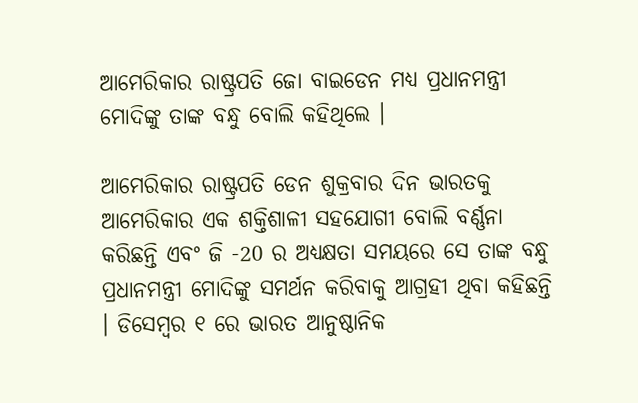ଆମେରିକାର ରାଷ୍ଟ୍ରପତି ଜୋ ବାଇଡେନ ମଧ୍ୟ ପ୍ରଧାନମନ୍ତ୍ରୀ ମୋଦିଙ୍କୁ ତାଙ୍କ ବନ୍ଧୁ ବୋଲି କହିଥିଲେ ।

ଆମେରିକାର ରାଷ୍ଟ୍ରପତି ଡେନ ଶୁକ୍ରବାର ଦିନ ଭାରତକୁ ଆମେରିକାର ଏକ ଶକ୍ତିଶାଳୀ ସହଯୋଗୀ ବୋଲି ବର୍ଣ୍ଣନା କରିଛନ୍ତି ଏବଂ ଜି -20 ର ଅଧ୍ୟକ୍ଷତା ସମୟରେ ସେ ତାଙ୍କ ବନ୍ଧୁ ପ୍ରଧାନମନ୍ତ୍ରୀ ମୋଦିଙ୍କୁ ସମର୍ଥନ କରିବାକୁ ଆଗ୍ରହୀ ଥିବା କହିଛନ୍ତି । ଡିସେମ୍ବର ୧ ରେ ଭାରତ ଆନୁଷ୍ଠାନିକ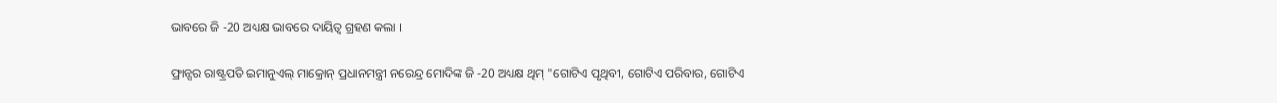ଭାବରେ ଜି -20 ଅଧ୍ୟକ୍ଷ ଭାବରେ ଦାୟିତ୍ବ ଗ୍ରହଣ କଲା ।

ଫ୍ରାନ୍ସର ରାଷ୍ଟ୍ରପତି ଇମାନୁଏଲ୍ ମାକ୍ରୋନ୍ ପ୍ରଧାନମନ୍ତ୍ରୀ ନରେନ୍ଦ୍ର ମୋଦିଙ୍କ ଜି -20 ଅଧ୍ୟକ୍ଷ ଥିମ୍ "ଗୋଟିଏ ପୃଥିବୀ, ଗୋଟିଏ ପରିବାର, ଗୋଟିଏ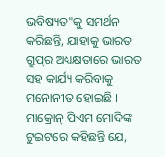ଭବିଷ୍ୟତ"କୁ ସମର୍ଥନ କରିଛନ୍ତି, ଯାହାକୁ ଭାରତ ଗ୍ରୁପ୍‌ର ଅଧ୍ୟକ୍ଷତାରେ ଭାରତ ସହ କାର୍ଯ୍ୟ କରିବାକୁ ମନୋନୀତ ହୋଇଛି । ମାକ୍ରୋନ୍ ପିଏମ ମୋଦିଙ୍କ ଟୁଇଟରେ କହିଛନ୍ତି ଯେ,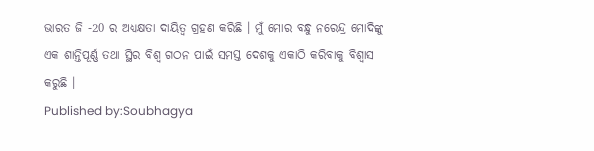ଭାରତ ଜି -20 ର ଅଧ୍ୟକ୍ଷତା ଦାୟିତ୍ୱ ଗ୍ରହଣ କରିଛି । ମୁଁ ମୋର ବନ୍ଧୁ ନରେନ୍ଦ୍ର ମୋଦିଙ୍କୁ ଏକ ଶାନ୍ତିପୂର୍ଣ୍ଣ ତଥା ସ୍ଥିର ବିଶ୍ୱ ଗଠନ ପାଇଁ ସମସ୍ତ ଦେଶକୁ ଏକାଠି କରିବାକୁ ବିଶ୍ୱାସ କରୁଛି ।
Published by:Soubhagya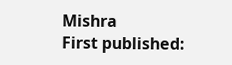Mishra
First published: